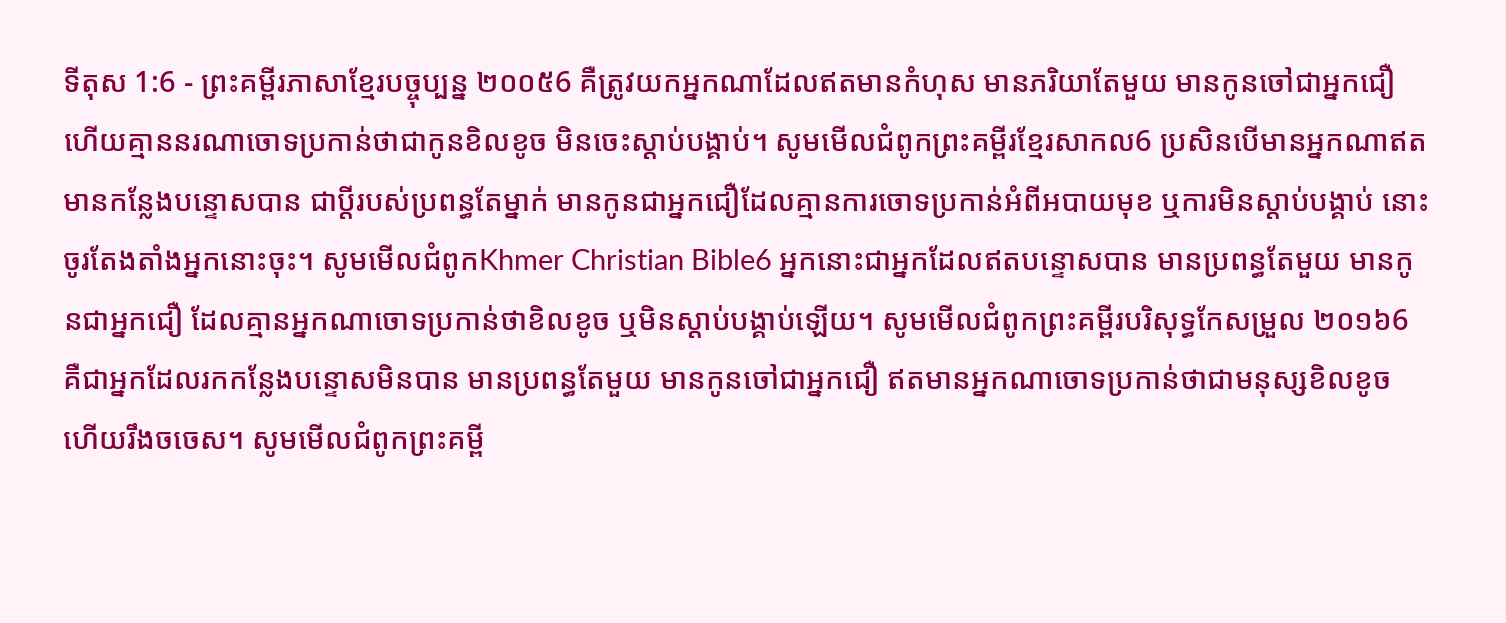ទីតុស 1:6 - ព្រះគម្ពីរភាសាខ្មែរបច្ចុប្បន្ន ២០០៥6 គឺត្រូវយកអ្នកណាដែលឥតមានកំហុស មានភរិយាតែមួយ មានកូនចៅជាអ្នកជឿ ហើយគ្មាននរណាចោទប្រកាន់ថាជាកូនខិលខូច មិនចេះស្ដាប់បង្គាប់។ សូមមើលជំពូកព្រះគម្ពីរខ្មែរសាកល6 ប្រសិនបើមានអ្នកណាឥតមានកន្លែងបន្ទោសបាន ជាប្ដីរបស់ប្រពន្ធតែម្នាក់ មានកូនជាអ្នកជឿដែលគ្មានការចោទប្រកាន់អំពីអបាយមុខ ឬការមិនស្ដាប់បង្គាប់ នោះចូរតែងតាំងអ្នកនោះចុះ។ សូមមើលជំពូកKhmer Christian Bible6 អ្នកនោះជាអ្នកដែលឥតបន្ទោសបាន មានប្រពន្ធតែមួយ មានកូនជាអ្នកជឿ ដែលគ្មានអ្នកណាចោទប្រកាន់ថាខិលខូច ឬមិនស្ដាប់បង្គាប់ឡើយ។ សូមមើលជំពូកព្រះគម្ពីរបរិសុទ្ធកែសម្រួល ២០១៦6 គឺជាអ្នកដែលរកកន្លែងបន្ទោសមិនបាន មានប្រពន្ធតែមួយ មានកូនចៅជាអ្នកជឿ ឥតមានអ្នកណាចោទប្រកាន់ថាជាមនុស្សខិលខូច ហើយរឹងចចេស។ សូមមើលជំពូកព្រះគម្ពី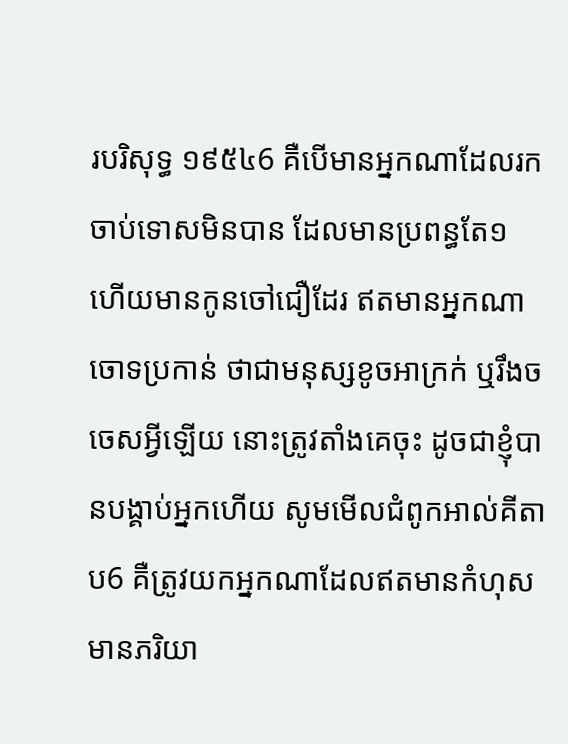របរិសុទ្ធ ១៩៥៤6 គឺបើមានអ្នកណាដែលរកចាប់ទោសមិនបាន ដែលមានប្រពន្ធតែ១ ហើយមានកូនចៅជឿដែរ ឥតមានអ្នកណាចោទប្រកាន់ ថាជាមនុស្សខូចអាក្រក់ ឬរឹងចចេសអ្វីឡើយ នោះត្រូវតាំងគេចុះ ដូចជាខ្ញុំបានបង្គាប់អ្នកហើយ សូមមើលជំពូកអាល់គីតាប6 គឺត្រូវយកអ្នកណាដែលឥតមានកំហុស មានភរិយា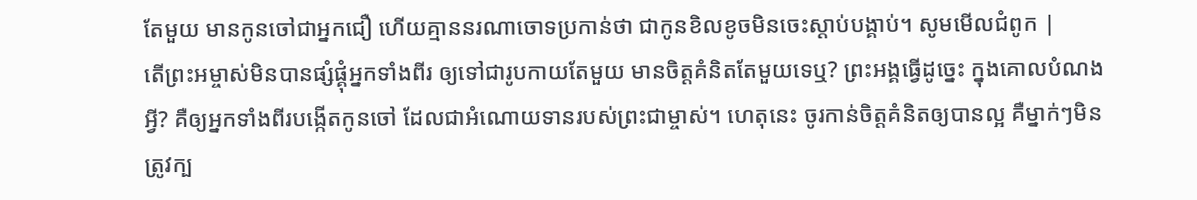តែមួយ មានកូនចៅជាអ្នកជឿ ហើយគ្មាននរណាចោទប្រកាន់ថា ជាកូនខិលខូចមិនចេះស្ដាប់បង្គាប់។ សូមមើលជំពូក |
តើព្រះអម្ចាស់មិនបានផ្សំផ្គុំអ្នកទាំងពីរ ឲ្យទៅជារូបកាយតែមួយ មានចិត្តគំនិតតែមួយទេឬ? ព្រះអង្គធ្វើដូច្នេះ ក្នុងគោលបំណងអ្វី? គឺឲ្យអ្នកទាំងពីរបង្កើតកូនចៅ ដែលជាអំណោយទានរបស់ព្រះជាម្ចាស់។ ហេតុនេះ ចូរកាន់ចិត្តគំនិតឲ្យបានល្អ គឺម្នាក់ៗមិនត្រូវក្ប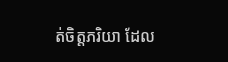ត់ចិត្តភរិយា ដែល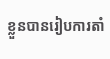ខ្លួនបានរៀបការតាំ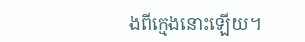ងពីក្មេងនោះឡើយ។